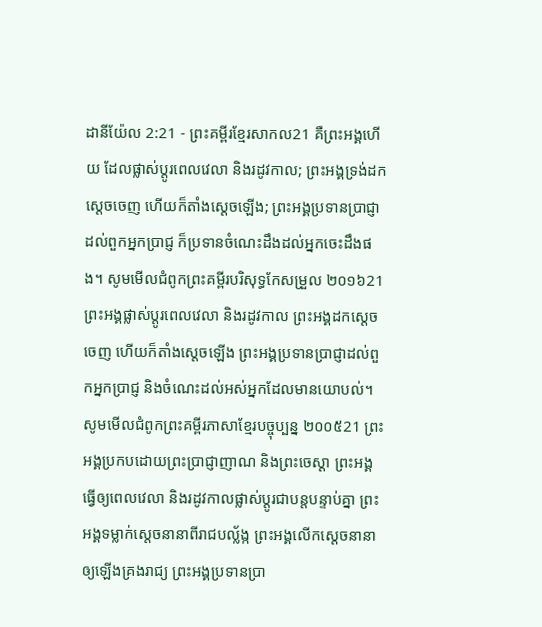ដានីយ៉ែល 2:21 - ព្រះគម្ពីរខ្មែរសាកល21 គឺព្រះអង្គហើយ ដែលផ្លាស់ប្ដូរពេលវេលា និងរដូវកាល; ព្រះអង្គទ្រង់ដកស្ដេចចេញ ហើយក៏តាំងស្ដេចឡើង; ព្រះអង្គប្រទានប្រាជ្ញាដល់ពួកអ្នកប្រាជ្ញ ក៏ប្រទានចំណេះដឹងដល់អ្នកចេះដឹងផង។ សូមមើលជំពូកព្រះគម្ពីរបរិសុទ្ធកែសម្រួល ២០១៦21 ព្រះអង្គផ្លាស់ប្ដូរពេលវេលា និងរដូវកាល ព្រះអង្គដកស្តេចចេញ ហើយក៏តាំងស្តេចឡើង ព្រះអង្គប្រទានប្រាជ្ញាដល់ពួកអ្នកប្រាជ្ញ និងចំណេះដល់អស់អ្នកដែលមានយោបល់។ សូមមើលជំពូកព្រះគម្ពីរភាសាខ្មែរបច្ចុប្បន្ន ២០០៥21 ព្រះអង្គប្រកបដោយព្រះប្រាជ្ញាញាណ និងព្រះចេស្ដា ព្រះអង្គធ្វើឲ្យពេលវេលា និងរដូវកាលផ្លាស់ប្ដូរជាបន្តបន្ទាប់គ្នា ព្រះអង្គទម្លាក់ស្ដេចនានាពីរាជបល្ល័ង្ក ព្រះអង្គលើកស្ដេចនានាឲ្យឡើងគ្រងរាជ្យ ព្រះអង្គប្រទានប្រា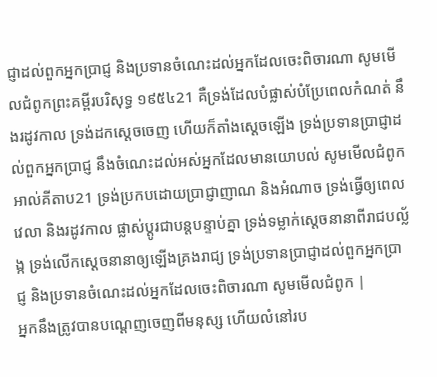ជ្ញាដល់ពួកអ្នកប្រាជ្ញ និងប្រទានចំណេះដល់អ្នកដែលចេះពិចារណា សូមមើលជំពូកព្រះគម្ពីរបរិសុទ្ធ ១៩៥៤21 គឺទ្រង់ដែលបំផ្លាស់បំប្រែពេលកំណត់ នឹងរដូវកាល ទ្រង់ដកស្តេចចេញ ហើយក៏តាំងស្តេចឡើង ទ្រង់ប្រទានប្រាជ្ញាដល់ពួកអ្នកប្រាជ្ញ នឹងចំណេះដល់អស់អ្នកដែលមានយោបល់ សូមមើលជំពូកអាល់គីតាប21 ទ្រង់ប្រកបដោយប្រាជ្ញាញាណ និងអំណាច ទ្រង់ធ្វើឲ្យពេលវេលា និងរដូវកាល ផ្លាស់ប្ដូរជាបន្តបន្ទាប់គ្នា ទ្រង់ទម្លាក់ស្ដេចនានាពីរាជបល្ល័ង្ក ទ្រង់លើកស្ដេចនានាឲ្យឡើងគ្រងរាជ្យ ទ្រង់ប្រទានប្រាជ្ញាដល់ពួកអ្នកប្រាជ្ញ និងប្រទានចំណេះដល់អ្នកដែលចេះពិចារណា សូមមើលជំពូក |
អ្នកនឹងត្រូវបានបណ្ដេញចេញពីមនុស្ស ហើយលំនៅរប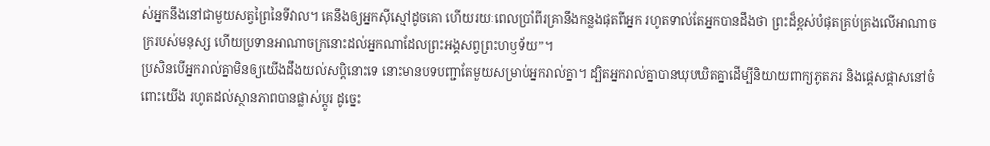ស់អ្នកនឹងនៅជាមួយសត្វព្រៃនៃទីវាល។ គេនឹងឲ្យអ្នកស៊ីស្មៅដូចគោ ហើយរយៈពេលប្រាំពីរគ្រានឹងកន្លងផុតពីអ្នក រហូតទាល់តែអ្នកបានដឹងថា ព្រះដ៏ខ្ពស់បំផុតគ្រប់គ្រងលើអាណាចក្ររបស់មនុស្ស ហើយប្រទានអាណាចក្រនោះដល់អ្នកណាដែលព្រះអង្គសព្វព្រះហឫទ័យ”។
ប្រសិនបើអ្នករាល់គ្នាមិនឲ្យយើងដឹងយល់សប្តិនោះទេ នោះមានបទបញ្ជាតែមួយសម្រាប់អ្នករាល់គ្នា។ ដ្បិតអ្នករាល់គ្នាបានឃុបឃិតគ្នាដើម្បីនិយាយពាក្យភូតភរ និងផ្ដេសផ្ដាសនៅចំពោះយើង រហូតដល់ស្ថានភាពបានផ្លាស់ប្ដូរ ដូច្នេះ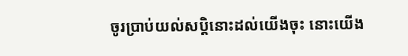ចូរប្រាប់យល់សប្តិនោះដល់យើងចុះ នោះយើង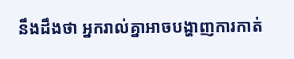នឹងដឹងថា អ្នករាល់គ្នាអាចបង្ហាញការកាត់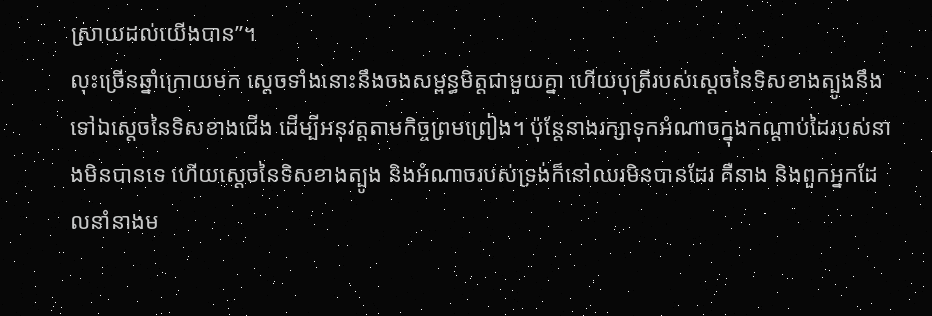ស្រាយដល់យើងបាន”។
លុះច្រើនឆ្នាំក្រោយមក ស្ដេចទាំងនោះនឹងចងសម្ពន្ធមិត្តជាមួយគ្នា ហើយបុត្រីរបស់ស្ដេចនៃទិសខាងត្បូងនឹងទៅឯស្ដេចនៃទិសខាងជើង ដើម្បីអនុវត្តតាមកិច្ចព្រមព្រៀង។ ប៉ុន្តែនាងរក្សាទុកអំណាចក្នុងកណ្ដាប់ដៃរបស់នាងមិនបានទេ ហើយស្ដេចនៃទិសខាងត្បូង និងអំណាចរបស់ទ្រង់ក៏នៅឈរមិនបានដែរ គឺនាង និងពួកអ្នកដែលនាំនាងម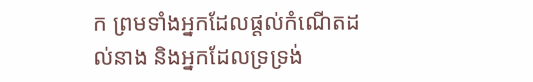ក ព្រមទាំងអ្នកដែលផ្ដល់កំណើតដល់នាង និងអ្នកដែលទ្រទ្រង់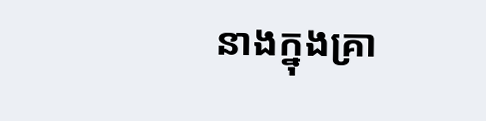នាងក្នុងគ្រា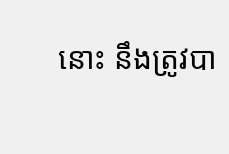នោះ នឹងត្រូវបា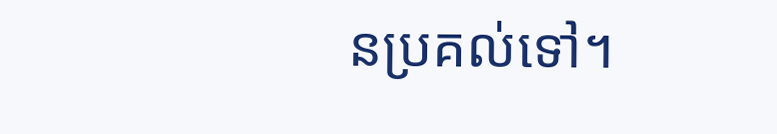នប្រគល់ទៅ។